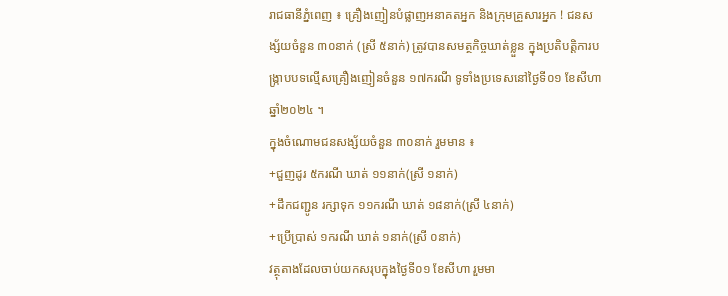រាជធានីភ្នំពេញ ៖ គ្រឿងញៀនបំផ្លាញអនាគតអ្នក និងក្រុមគ្រួសារអ្នក ! ជនសង្ស័យចំនួន ៣០នាក់ (ស្រី ៥នាក់) ត្រូវបានសមត្ថកិច្ចឃាត់ខ្លួន ក្នុងប្រតិបត្តិការបង្ក្រាបបទល្មើសគ្រឿងញៀនចំនួន ១៧ករណី ទូទាំងប្រទេសនៅថ្ងៃទី០១ ខែសីហា ឆ្នាំ២០២៤ ។
ក្នុងចំណោមជនសង្ស័យចំនួន ៣០នាក់ រួមមាន ៖
+ជួញដូរ ៥ករណី ឃាត់ ១១នាក់(ស្រី ១នាក់)
+ដឹកជញ្ជូន រក្សាទុក ១១ករណី ឃាត់ ១៨នាក់(ស្រី ៤នាក់)
+ប្រើប្រាស់ ១ករណី ឃាត់ ១នាក់(ស្រី ០នាក់)
វត្ថុតាងដែលចាប់យកសរុបក្នុងថ្ងៃទី០១ ខែសីហា រួមមា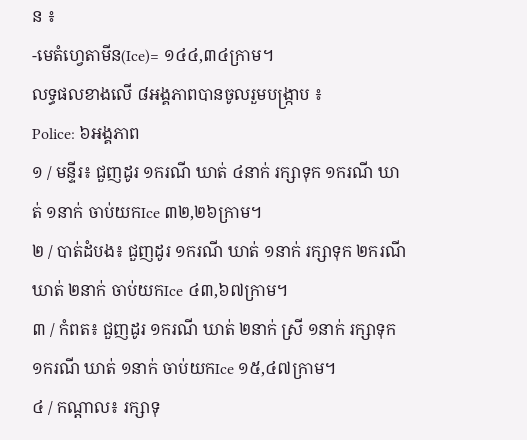ន ៖
-មេតំហ្វេតាមីន(Ice)= ១៤៤,៣៤ក្រាម។
លទ្ធផលខាងលើ ៨អង្គភាពបានចូលរួមបង្ក្រាប ៖
Police: ៦អង្គភាព
១ / មន្ទីរ៖ ជួញដូរ ១ករណី ឃាត់ ៤នាក់ រក្សាទុក ១ករណី ឃាត់ ១នាក់ ចាប់យកIce ៣២,២៦ក្រាម។
២ / បាត់ដំបង៖ ជួញដូរ ១ករណី ឃាត់ ១នាក់ រក្សាទុក ២ករណី ឃាត់ ២នាក់ ចាប់យកIce ៤៣,៦៧ក្រាម។
៣ / កំពត៖ ជួញដូរ ១ករណី ឃាត់ ២នាក់ ស្រី ១នាក់ រក្សាទុក ១ករណី ឃាត់ ១នាក់ ចាប់យកIce ១៥,៤៧ក្រាម។
៤ / កណ្តាល៖ រក្សាទុ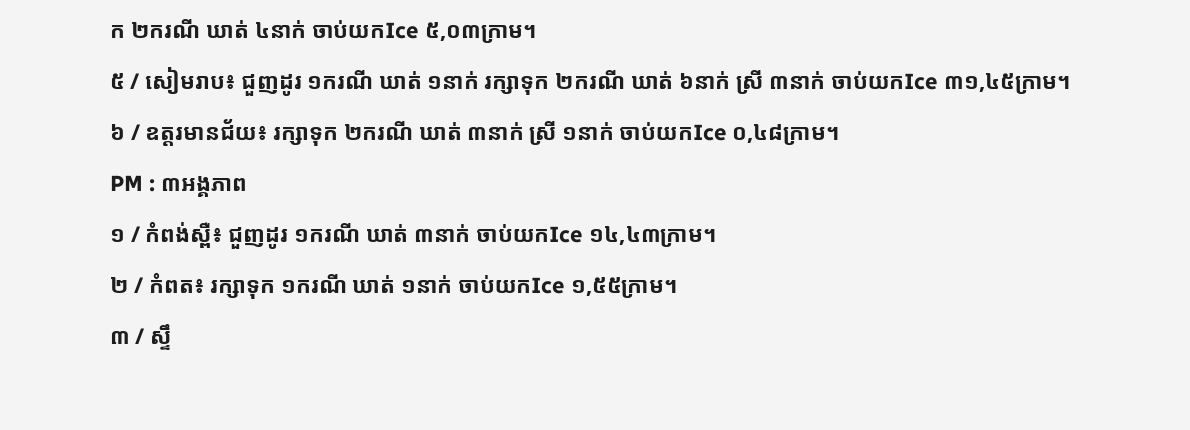ក ២ករណី ឃាត់ ៤នាក់ ចាប់យកIce ៥,០៣ក្រាម។
៥ / សៀមរាប៖ ជួញដូរ ១ករណី ឃាត់ ១នាក់ រក្សាទុក ២ករណី ឃាត់ ៦នាក់ ស្រី ៣នាក់ ចាប់យកIce ៣១,៤៥ក្រាម។
៦ / ឧត្តរមានជ័យ៖ រក្សាទុក ២ករណី ឃាត់ ៣នាក់ ស្រី ១នាក់ ចាប់យកIce ០,៤៨ក្រាម។
PM : ៣អង្គភាព
១ / កំពង់ស្ពឺ៖ ជួញដូរ ១ករណី ឃាត់ ៣នាក់ ចាប់យកIce ១៤,៤៣ក្រាម។
២ / កំពត៖ រក្សាទុក ១ករណី ឃាត់ ១នាក់ ចាប់យកIce ១,៥៥ក្រាម។
៣ / ស្ទឹ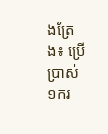ងត្រែង៖ ប្រើប្រាស់ ១ករ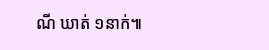ណី ឃាត់ ១នាក់៕